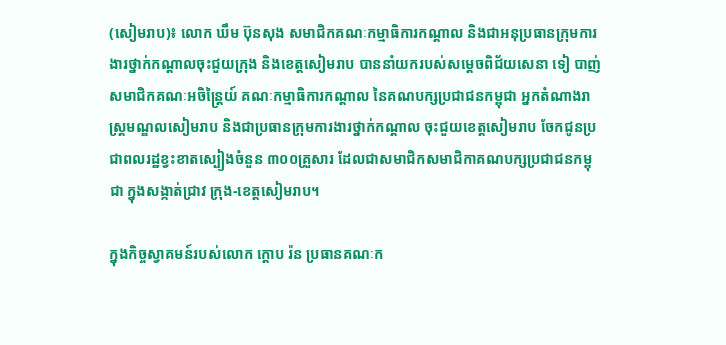(សៀមរាប)៖ លោក ឃឹម ប៊ុនសុង សមាជិកគណៈកម្មាធិការកណ្តាល និងជាអនុប្រធានក្រុមការងារថ្នាក់កណ្តាលចុះជួយក្រុង និងខេត្តសៀមរាប បាននាំយករបស់សម្តេចពិជ័យសេនា ទៀ បាញ់ សមាជិកគណៈអចិន្ត្រៃយ៍ គណៈកម្មាធិការកណ្តាល នៃគណបក្សប្រជាជនកម្ពុជា អ្នកតំណាងរាស្ត្រមណ្ឌលសៀមរាប និងជាប្រធានក្រុមការងារថ្នាក់កណ្តាល ចុះជួយខេត្តសៀមរាប ចែកជូនប្រជាពលរដ្ឋខ្វះខាតស្បៀងចំនួន ៣០០គ្រួសារ ដែលជាសមាជិកសមាជិកាគណបក្សប្រជាជនកម្ពុជា ក្នុងសង្កាត់ជ្រាវ ក្រុង-ខេត្តសៀមរាប។

ក្នុងកិច្ចស្វាគមន៍របស់លោក ក្តោប រ៉ន ប្រធានគណៈក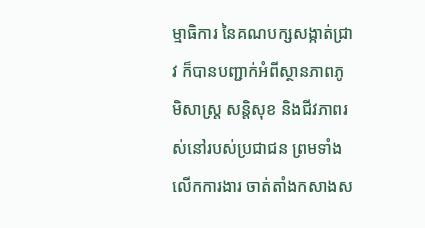ម្មាធិការ នៃគណបក្សសង្កាត់ជ្រាវ ក៏បានបញ្ជាក់អំពីស្ថានភាពភូមិសាស្ត្រ សន្តិសុខ និងជីវភាពរស់នៅរបស់ប្រជាជន ព្រមទាំងលើកការងារ ចាត់តាំងកសាងស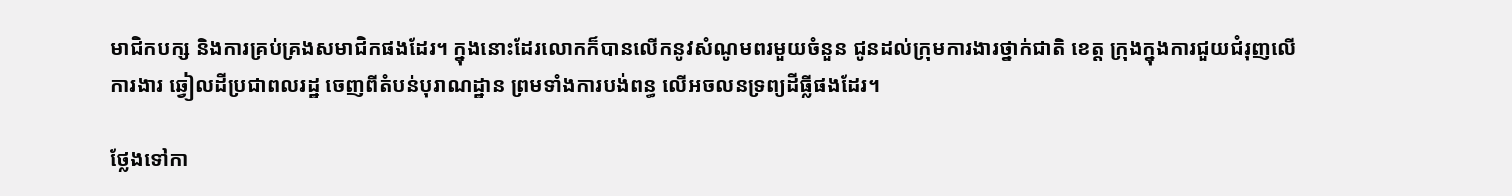មាជិកបក្ស និងការគ្រប់គ្រងសមាជិកផងដែរ។ ក្នុងនោះដែរលោកក៏បានលើកនូវសំណូមពរមួយចំនួន ជូនដល់ក្រុមការងារថ្នាក់ជាតិ ខេត្ត ក្រុងក្នុងការជួយជំរុញលើការងារ ឆ្វៀលដីប្រជាពលរដ្ឋ ចេញពីតំបន់បុរាណដ្ឋាន ព្រមទាំងការបង់ពន្ធ លើអចលនទ្រព្យដីធ្លីផងដែរ។

ថ្លែងទៅកា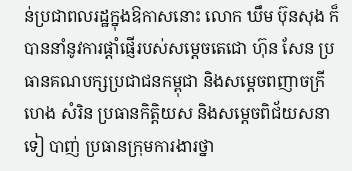ន់ប្រជាពលរដ្ឋក្នុងឱកាសនោះ លោក ឃឹម ប៊ុនសុង ក៏បាននាំនូវការផ្តាំផ្ញើរបស់សម្តេចតេជោ ហ៊ុន សែន ប្រធានគណបក្សប្រជាជនកម្ពុជា និងសម្តេចពញាចក្រី ហេង សំរិន ប្រធានកិត្តិយស និងសម្តេចពិជ័យសនា ទៀ បាញ់ ប្រធានក្រុមការងារថ្នា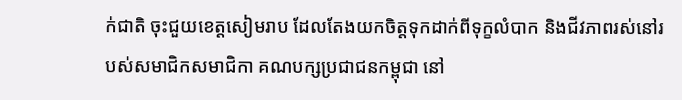ក់ជាតិ ចុះជួយខេត្តសៀមរាប ដែលតែងយកចិត្តទុកដាក់ពីទុក្ខលំបាក និងជីវភាពរស់នៅរបស់សមាជិកសមាជិកា គណបក្សប្រជាជនកម្ពុជា នៅ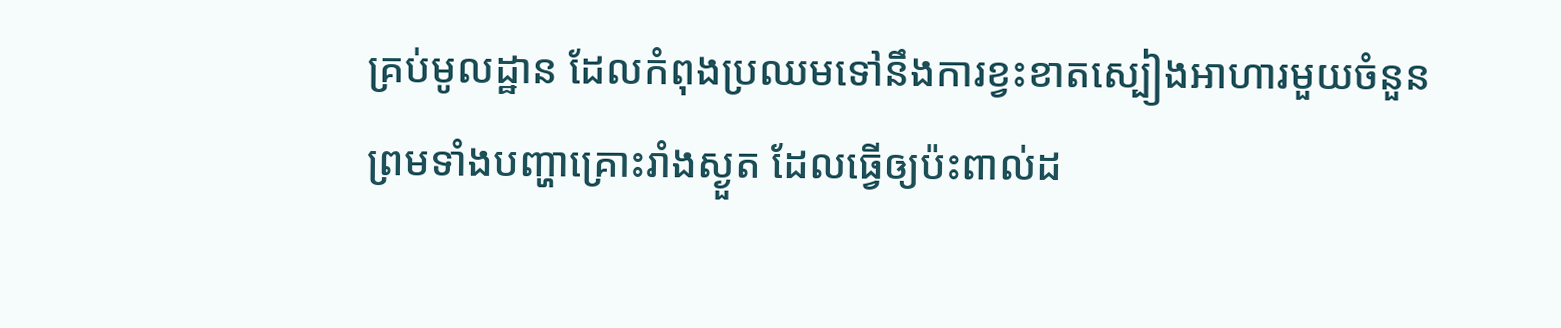គ្រប់មូលដ្ឋាន ដែលកំពុងប្រឈមទៅនឹងការខ្វះខាតស្បៀងអាហារមួយចំនួន ព្រមទាំងបញ្ហាគ្រោះរាំងស្ងួត ដែលធ្វើឲ្យប៉ះពាល់ដ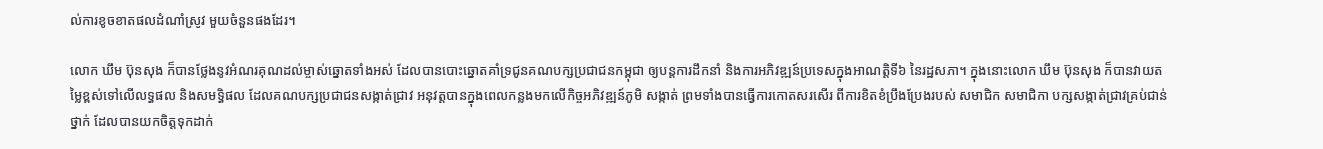ល់ការខូចខាតផលដំណាំស្រូវ មួយចំនួនផងដែរ។

លោក ឃឹម ប៊ុនសុង ក៏បានថ្លែងនូវអំណរគុណដល់ម្ចាស់ឆ្នោតទាំងអស់ ដែលបានបោះឆ្នោតគាំទ្រជូនគណបក្សប្រជាជនកម្ពុជា ឲ្យបន្តការដឹកនាំ និងការអភិវឌ្ឍន៍ប្រទេសក្នុងអាណត្តិទី៦ នៃរដ្ឋសភា។ ក្នុងនោះលោក ឃឹម ប៊ុនសុង ក៏បានវាយតម្លៃខ្ពស់ទៅលើលទ្ធផល និងសមទ្ធិផល ដែលគណបក្សប្រជាជនសង្កាត់ជ្រាវ អនុវត្តបានក្នុងពេលកន្លងមកលើកិច្ចអភិវឌ្ឍន៍ភូមិ សង្កាត់ ព្រមទាំងបានធ្វើការកោតសរសើរ ពីការខិតខំប្រឹងប្រែងរបស់ សមាជិក សមាជិកា បក្សសង្កាត់ជ្រាវគ្រប់ជាន់ថ្នាក់ ដែលបានយកចិត្តទុកដាក់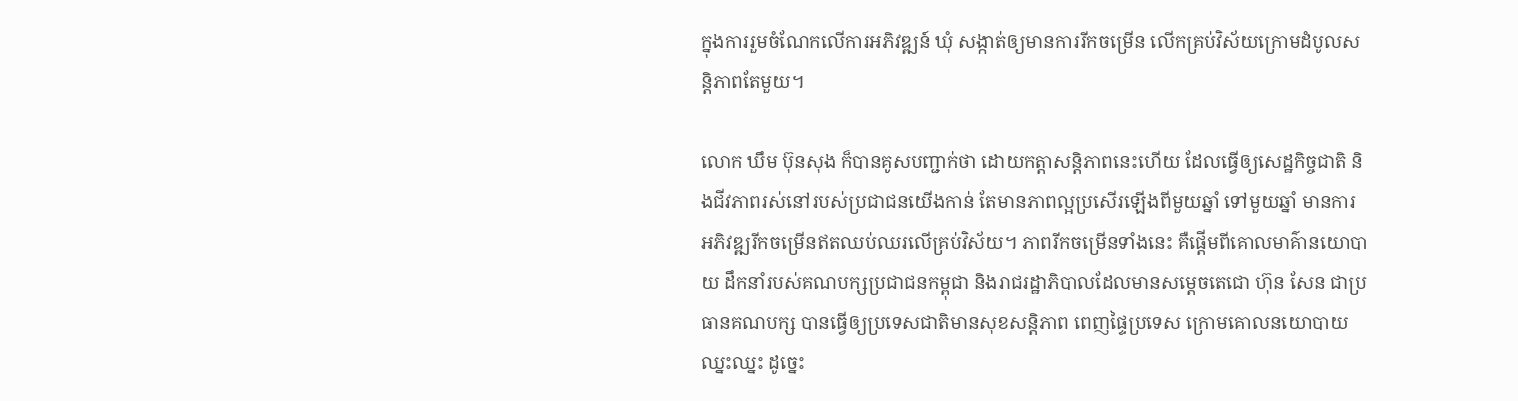ក្នុងការរួមចំណែកលើការអភិវឌ្ឍន៍ ឃុំ សង្កាត់ឲ្យមានការរីកចម្រើន លើកគ្រប់វិស័យក្រោមដំបូលសន្តិភាពតែមួយ។

លោក ឃឹម ប៊ុនសុង ក៏បានគូសបញ្ជាក់ថា ដោយកត្តាសន្តិភាពនេះហើយ ដែលធ្វើឲ្យសេដ្ឋកិច្ចជាតិ និងជីវភាពរស់នៅរបស់ប្រជាជនយើងកាន់ តែមានភាពល្អប្រសើរឡើងពីមួយឆ្នាំ ទៅមួយឆ្នាំ មានការអភិវឌ្ឍរីកចម្រើនឥតឈប់ឈរលើគ្រប់វិស័យ។ ភាពរីកចម្រើនទាំងនេះ គឺផ្តើមពីគោលមាគ៌ានយោបាយ ដឹកនាំរបស់គណបក្សប្រជាជនកម្ពុជា និងរាជរដ្ឋាភិបាលដែលមានសម្តេចតេជោ ហ៊ុន សែន ជាប្រធានគណបក្ស បានធ្វើឲ្យប្រទេសជាតិមានសុខសន្តិភាព ពេញផ្ទៃប្រទេស ក្រោមគោលនយោបាយឈ្នះឈ្នះ ដូច្នេះ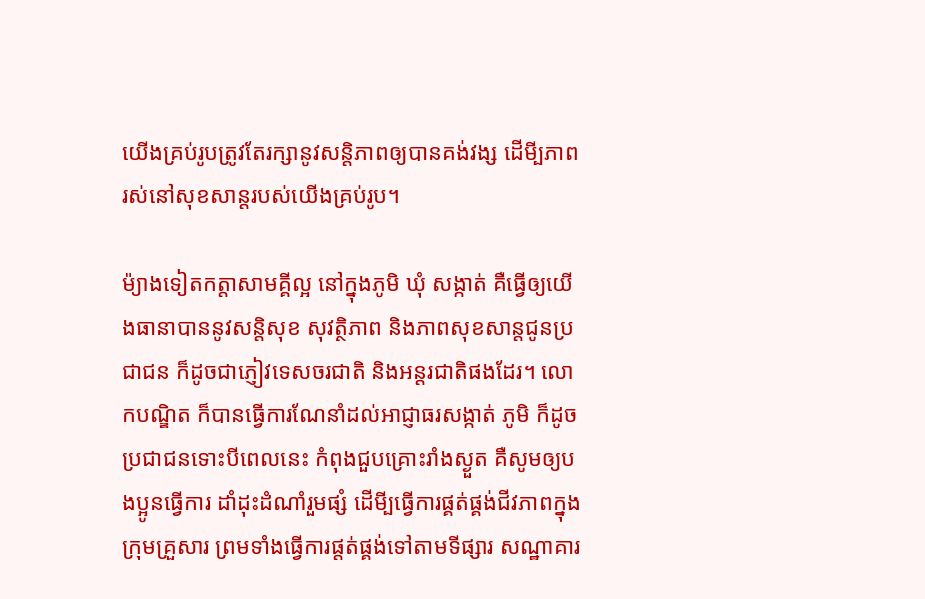យើងគ្រប់រូបត្រូវតែរក្សានូវសន្តិភាពឲ្យបានគង់វង្ស ដើមី្បភាពរស់នៅសុខសាន្តរបស់យើងគ្រប់រូប។

ម៉្យាងទៀតកត្តាសាមគ្គីល្អ នៅក្នុងភូមិ ឃុំ សង្កាត់ គឺធ្វើឲ្យយើងធានាបាននូវសន្តិសុខ សុវត្ថិភាព និងភាពសុខសាន្តជូនប្រជាជន ក៏ដូចជាភ្ញៀវទេសចរជាតិ និងអន្តរជាតិផងដែរ។ លោកបណ្ឌិត ក៏បានធ្វើការណែនាំដល់អាជ្ញាធរសង្កាត់ ភូមិ ក៏ដូចប្រជាជនទោះបីពេលនេះ កំពុងជួបគ្រោះរាំងស្ងួត គឺសូមឲ្យបងប្អូនធ្វើការ ដាំដុះដំណាំរួមផ្សំ ដើមី្បធ្វើការផ្គត់ផ្គង់ជីវភាពក្នុងក្រុមគ្រួសារ ព្រមទាំងធ្វើការផ្តត់ផ្គង់ទៅតាមទីផ្សារ សណ្ឋាគារ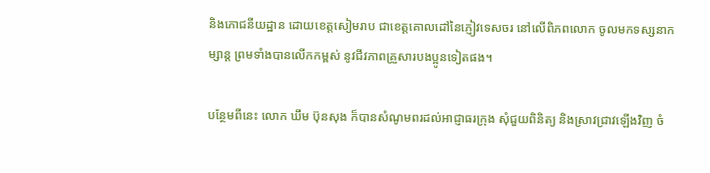និងភោជនីយដ្ឋាន ដោយខេត្តសៀមរាប ជាខេត្តគោលដៅនៃភ្ញៀវទេសចរ នៅលើពិភពលោក ចូលមកទស្សនាកម្សាន្ត ព្រមទាំងបានលើកកម្ពស់ នូវជីវភាពគ្រួសារបងប្អូនទៀតផង។

បន្ថែមពីនេះ លោក ឃឹម ប៊ុនសុង ក៏បានសំណូមពរដល់អាជ្ញាធរក្រុង សុំជួយពិនិត្យ និងស្រាវជ្រាវឡើងវិញ ចំ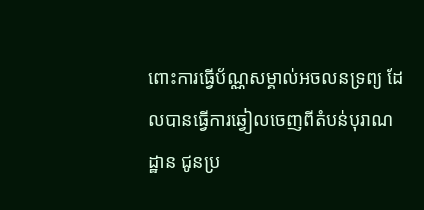ពោះការធ្វើប័ណ្ណសម្គាល់អចលនទ្រព្យ ដែលបានធ្វើការឆ្វៀលចេញពីតំបន់បុរាណដ្ឋាន ជូនប្រ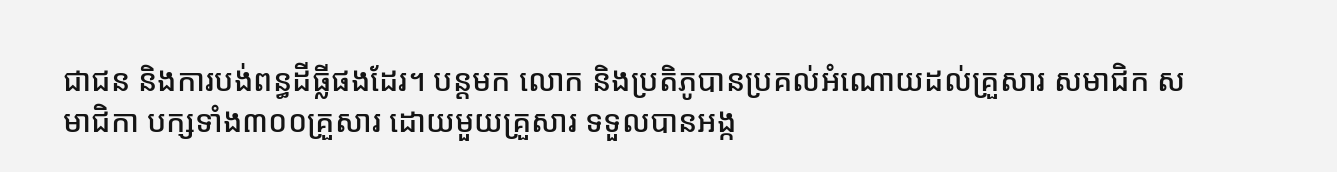ជាជន និងការបង់ពន្ធដីធ្លីផងដែរ។ បន្តមក លោក និងប្រតិភូបានប្រគល់អំណោយដល់គ្រួសារ សមាជិក សមាជិកា បក្សទាំង៣០០គ្រួសារ ដោយមួយគ្រួសារ ទទួលបានអង្ក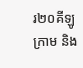រ២០គីឡូក្រាម និង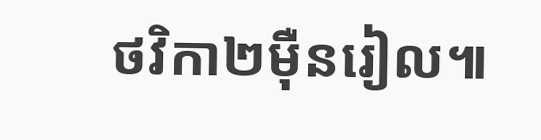ថវិកា២ម៉ឺនរៀល៕